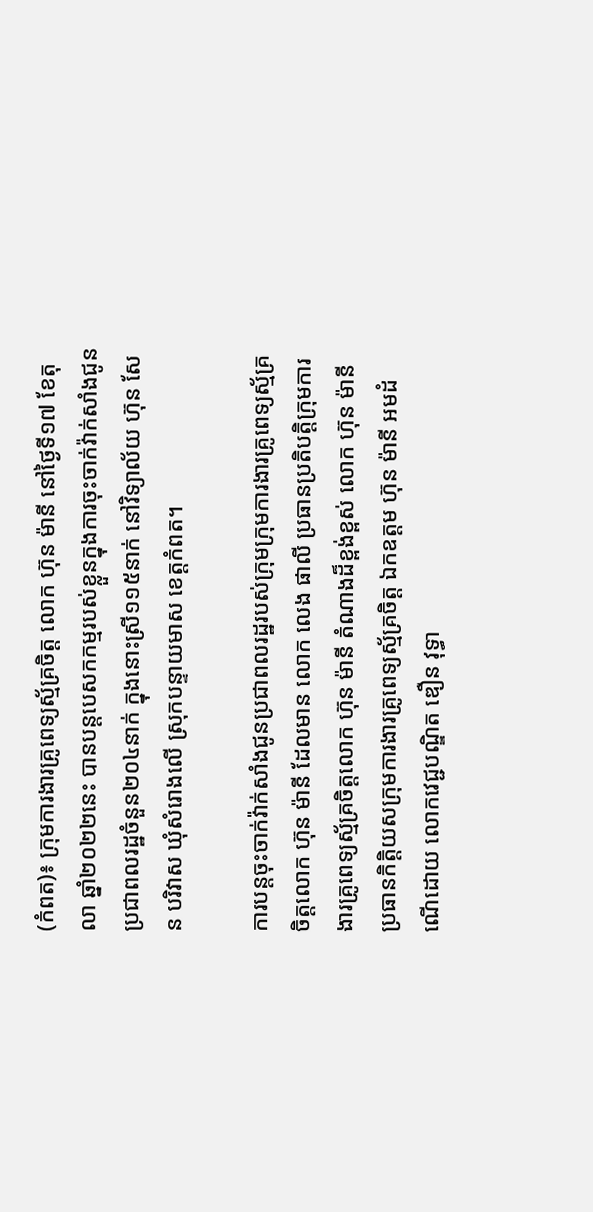(កំពត)៖ ក្រុមការងារគ្រូពេទ្យស្ម័គ្រចិត្ត លោក ហ៊ុន ម៉ានី នៅថ្ងៃទី១៧ ខែតុលា ឆ្នាំ២០២២នេះ បានបន្តបេសកកម្មរបស់ខ្លួនក្នុងការចុះចាក់វ៉ាក់សាំងជូនប្រជាពលរដ្ឋចំនួន២០៤នាក់ ក្នុងនោះស្រី១១៥នាក់ នៅវិទ្យាល័យ ហ៊ុន សែន បរិវាស ឃុំសំរោងលើ ស្រុកបន្ទាយមាស ខេត្តកំពត។

ការបន្តចុះចាក់វ៉ាក់សាំងជូនប្រជាពលរដ្ឋរបស់ក្រុមក្រុមការងារគ្រូពេទ្យស្ម័គ្រចិត្តលោក ហ៊ុន ម៉ានី ដែលមាន លោក លេង ផាលី ប្រធានប្រតិបត្តិក្រុមការងារគ្រូពេទ្យស្ម័គ្រចិត្តលោក ហ៊ុន ម៉ានី តំណាងដ៏ខ្ពង់ខ្ពស់ លោក ហ៊ុន ម៉ានី ប្រធានកិត្តិយសក្រុមការងារគ្រូពេទ្យស្ម័គ្រចិត្ត ឯកឧត្តម ហ៊ុន ម៉ានី អមដំណើដោយ លោកវេជ្ជបណ្ឌិត ឌឿន វុទ្ធា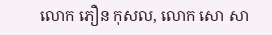លោក ភឿន កុសល, លោក សោ សា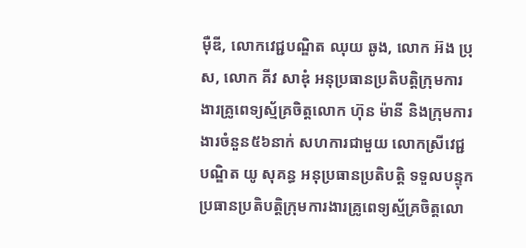ម៉ឺឌី, លោកវេជ្ជបណ្ឌិត ឈុយ ឆូង, លោក អ៊ង ប្រុស, លោក គីវ សាឌុំ អនុប្រធានប្រតិបត្តិក្រុមការងារគ្រូពេទ្យស្ម័គ្រចិត្តលោក ហ៊ុន ម៉ានី និងក្រុមការងារចំនួន៥៦នាក់ សហការជាមួយ លោកស្រីវេជ្ជបណ្ឌិត យូ សុគន្ធ អនុប្រធានប្រតិបត្តិ ទទួលបន្ទុកប្រធានប្រតិបត្តិក្រុមការងារគ្រូពេទ្យស្ម័គ្រចិត្តលោ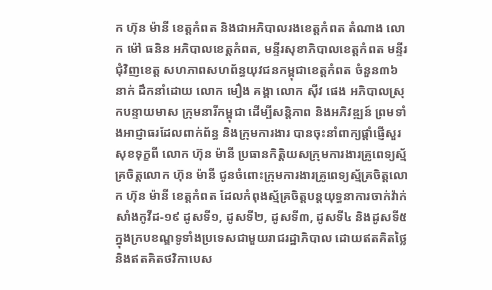ក ហ៊ុន ម៉ានី ខេត្តកំពត និងជាអភិបាលរងខេត្តកំពត តំណាង លោក ម៉ៅ ធនិន អភិបាលខេត្តកំពត, មន្ទីរសុខាភិបាលខេត្តកំពត មន្ទីរជុំវិញខេត្ត សហភាពសហព័ន្ធយុវជនកម្ពុជាខេត្តកំពត ចំនួន៣៦នាក់ ដឹកនាំដោយ លោក មឿង គង្គា លោក ស៊ីវ ផេង អភិបាលស្រុកបន្ទាយមាស ក្រុមនារីកម្ពុជា ដើម្បីសន្តិភាព និងអភិវឌ្ឍន៍ ព្រមទាំងអាជ្ញាធរដែលពាក់ព័ន្ធ និងក្រុមការងារ បានចុះនាំពាក្យផ្តាំផ្ញើសួរសុខទុក្ខពី លោក ហ៊ុន ម៉ានី ប្រធានកិត្តិយសក្រុមការងារគ្រូពេទ្យស្ម័គ្រចិត្តលោក ហ៊ុន ម៉ានី ជូនចំពោះក្រុមការងារគ្រូពេទ្យស្ម័គ្រចិត្តលោក ហ៊ុន ម៉ានី ខេត្តកំពត ដែលកំពុងស្ម័គ្រចិត្តបន្តយុទ្ធនាការចាក់វ៉ាក់សាំងកូវីដ-១៩ ដូសទី១, ដូសទី២, ដូសទី៣, ដូសទី៤ និងដូសទី៥ ក្នុងក្របខណ្ឌទូទាំងប្រទេសជាមួយរាជរដ្ឋាភិបាល ដោយឥតគិតថ្លៃ និងឥតគិតថវិកាបេស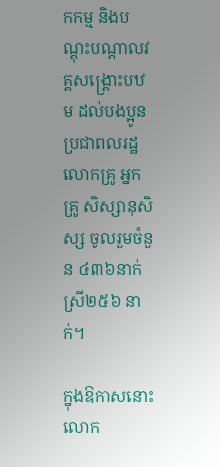កកម្ម និងបណ្តុះបណ្តាលវគ្គសង្រ្គោះបឋម ដល់បងប្អូនប្រជាពលរដ្ឋ លោកគ្រូ អ្នកគ្រូ សិស្សានុសិស្ស ចូលរួមចំនួន ៤៣៦នាក់ ស្រី២៥៦ នាក់។

ក្នុងឱកាសនោះ លោក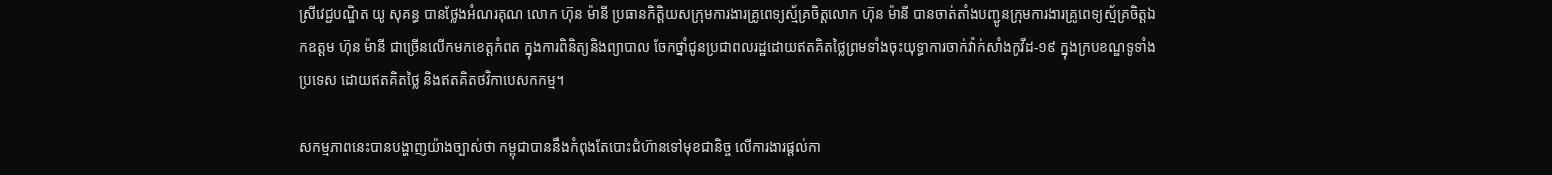ស្រីវេជ្ជបណ្ឌិត យូ សុគន្ធ បានថ្លែងអំណរគុណ លោក ហ៊ុន ម៉ានី ប្រធានកិត្តិយសក្រុមការងារគ្រូពេទ្យស្ម័គ្រចិត្តលោក ហ៊ុន ម៉ានី បានចាត់តាំងបញ្ជូនក្រុមការងារគ្រូពេទ្យស្ម័គ្រចិត្តឯកឧត្តម ហ៊ុន ម៉ានី ជាច្រើនលើកមកខេត្តកំពត ក្នុងការពិនិត្យនិងព្យាបាល ចែកថ្នាំជូនប្រជាពលរដ្ឋដោយឥតគិតថ្លៃព្រមទាំងចុះយុទ្ធាការចាក់វ៉ាក់សាំងកូវីដ-១៩ ក្នុងក្របខណ្ឌទូទាំងប្រទេស ដោយឥតគិតថ្លៃ និងឥតគិតថវិកាបេសកកម្ម។

សកម្មភាពនេះបានបង្ហាញយ៉ាងច្បាស់ថា កម្ពុជាបាននឹងកំពុងតែបោះជំហ៊ានទៅមុខជានិច្ច លើការងារផ្តល់កា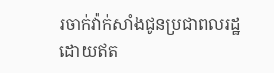រចាក់វ៉ាក់សាំងជូនប្រជាពលរដ្ឋដោយឥត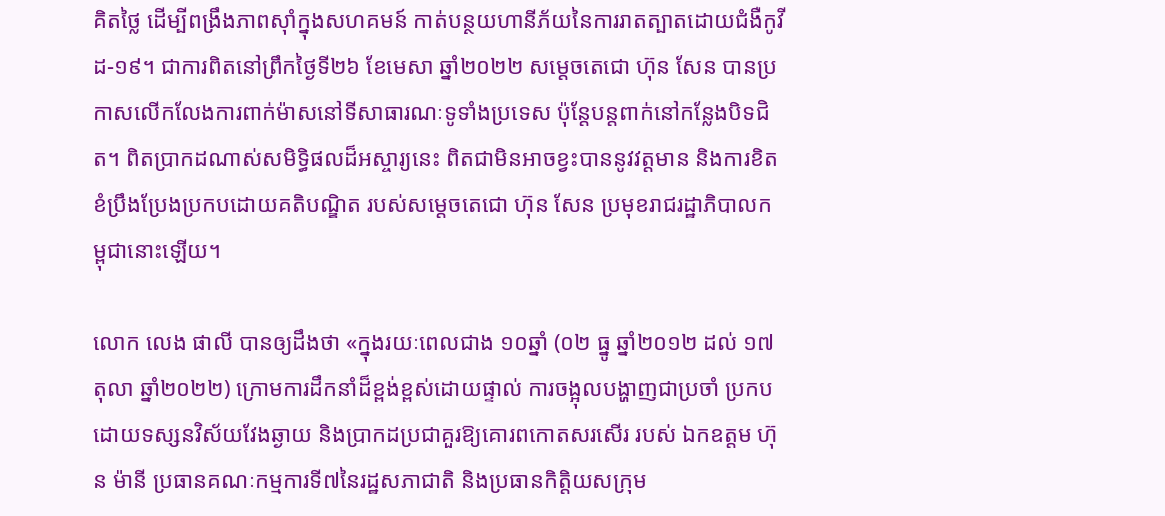គិតថ្លៃ ដើម្បីពង្រឹងភាពស៊ាំក្នុងសហគមន៍ កាត់បន្ថយហានីភ័យនៃការរាតត្បាតដោយជំងឺកូវីដ-១៩។ ជាការពិតនៅព្រឹកថ្ងៃទី២៦ ខែមេសា ឆ្នាំ២០២២ សម្តេចតេជោ ហ៊ុន សែន បានប្រកាសលើកលែងការពាក់ម៉ាសនៅទីសាធារណៈទូទាំងប្រទេស ប៉ុន្តែបន្តពាក់នៅកន្លែងបិទជិត។ ពិតប្រាកដណាស់សមិទ្ធិផលដ៏អស្ចារ្យនេះ ពិតជាមិនអាចខ្វះបាននូវវត្តមាន និងការខិតខំប្រឹងប្រែងប្រកបដោយគតិបណ្ឌិត របស់សម្តេចតេជោ ហ៊ុន សែន ប្រមុខរាជរដ្ឋាភិបាលកម្ពុជានោះឡើយ។

លោក លេង ផាលី បានឲ្យដឹងថា «ក្នុងរយៈពេលជាង ១០ឆ្នាំ (០២ ធ្នូ ឆ្នាំ២០១២ ដល់ ១៧ តុលា ឆ្នាំ២០២២) ក្រោមការដឹកនាំដ៏ខ្ពង់ខ្ពស់ដោយផ្ទាល់ ការចង្អុលបង្ហាញជាប្រចាំ ប្រកបដោយទស្សនវិស័យវែងឆ្ងាយ និងប្រាកដប្រជាគួរឱ្យគោរពកោតសរសើរ របស់ ឯកឧត្តម ហ៊ុន ម៉ានី ប្រធានគណៈកម្មការទី៧នៃរដ្ឋសភាជាតិ និងប្រធានកិត្តិយសក្រុម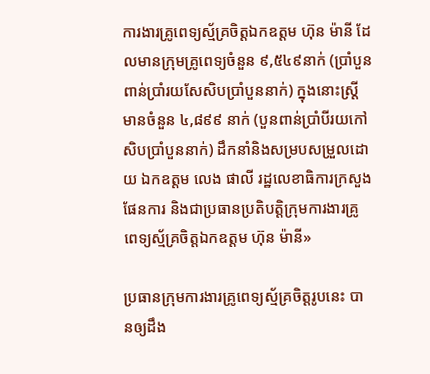ការងារគ្រូពេទ្យស្ម័គ្រចិត្តឯកឧត្តម ហ៊ុន ម៉ានី ដែលមានក្រុមគ្រូពេទ្យចំនួន ៩,៥៤៩នាក់ (ប្រាំបួនពាន់ប្រាំរយសែសិបប្រាំបួននាក់) ក្នុងនោះស្ត្រីមានចំនួន ៤,៨៩៩ នាក់ (បួនពាន់ប្រាំបីរយកៅសិបប្រាំបួននាក់) ដឹកនាំនិងសម្របសម្រួលដោយ ឯកឧត្តម លេង ផាលី រដ្ឋលេខាធិការក្រសួងផែនការ និងជាប្រធានប្រតិបត្តិក្រុមការងារគ្រូពេទ្យស្ម័គ្រចិត្តឯកឧត្តម ហ៊ុន ម៉ានី»

ប្រធានក្រុមការងារគ្រូពេទ្យស្ម័គ្រចិត្តរូបនេះ បានឲ្យដឹង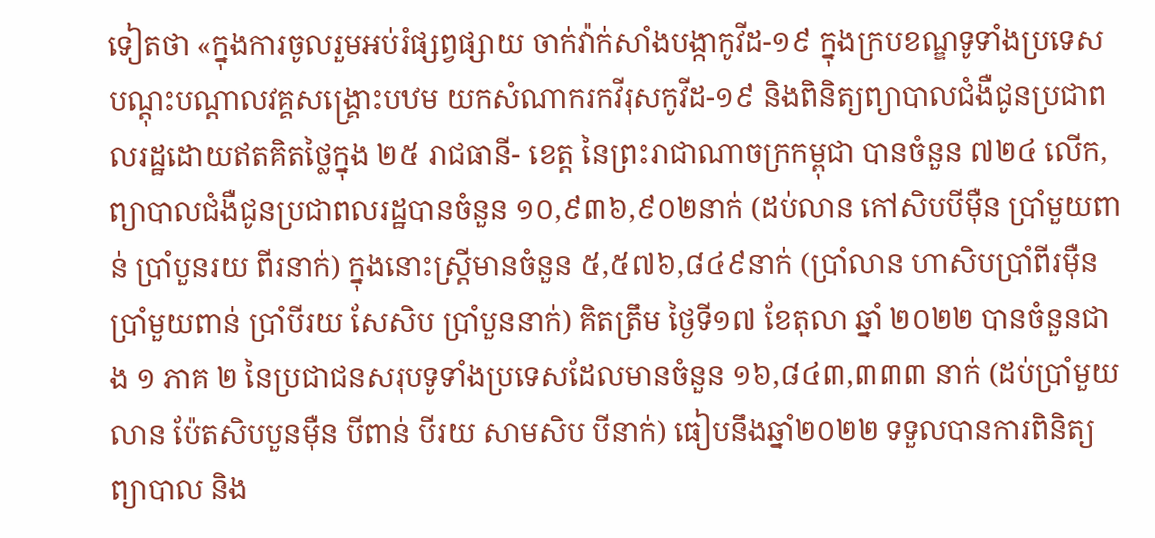ទៀតថា «ក្នុងការចូលរួមអប់រំផ្សព្វផ្សាយ ចាក់វ៉ាក់សាំងបង្កាកូវីដ-១៩ ក្នុងក្របខណ្ឌទូទាំងប្រទេស បណ្តុះបណ្តាលវគ្គសង្គ្រោះបឋម យកសំណាករកវីរុសកូវីដ-១៩ និងពិនិត្យព្យាបាលជំងឺជូនប្រជាពលរដ្ឋដោយឥតគិតថ្លៃក្នុង ២៥ រាជធានី- ខេត្ត នៃព្រះរាជាណាចក្រកម្ពុជា បានចំនួន ៧២៤ លើក, ព្យាបាលជំងឺជូនប្រជាពលរដ្ឋបានចំនួន ១០,៩៣៦,៩០២នាក់ (ដប់លាន កៅសិបបីម៉ឺន ប្រាំមួយពាន់ ប្រាំបួនរយ ពីរនាក់) ក្នុងនោះស្ត្រីមានចំនួន ៥,៥៧៦,៨៤៩នាក់ (ប្រាំលាន ហាសិបប្រាំពីរម៉ឺន ប្រាំមួយពាន់ ប្រាំបីរយ សែសិប ប្រាំបួននាក់) គិតត្រឹម ថ្ងៃទី១៧ ខែតុលា ឆ្នាំ ២០២២ បានចំនួនជាង ១ ភាគ ២ នៃប្រជាជនសរុបទូទាំងប្រទេសដែលមានចំនួន ១៦,៨៤៣,៣៣៣ នាក់ (ដប់ប្រាំមួយលាន ប៉ែតសិបបួនម៉ឺន បីពាន់ បីរយ សាមសិប បីនាក់) ធៀបនឹងឆ្នាំ២០២២ ទទួលបានការពិនិត្យ ព្យាបាល និង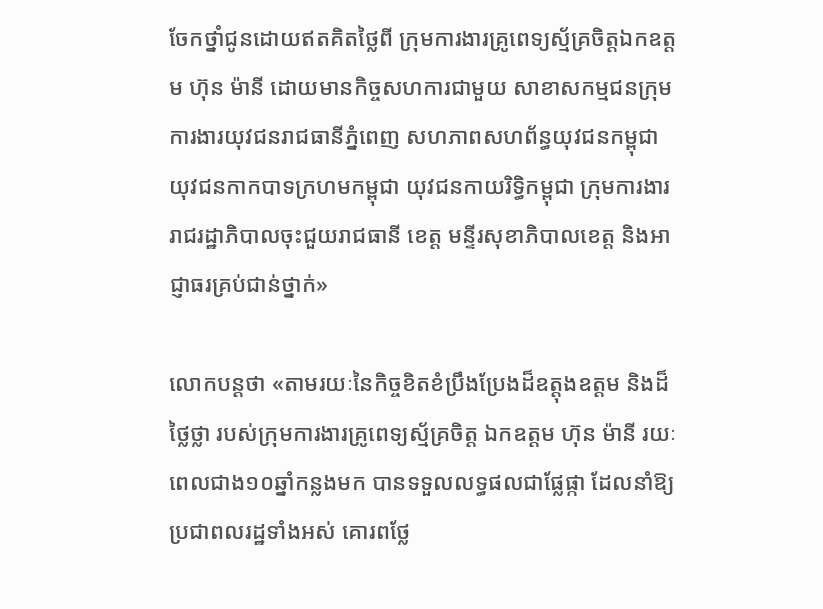ចែកថ្នាំជូនដោយឥតគិតថ្លៃពី ក្រុមការងារគ្រូពេទ្យស្ម័គ្រចិត្តឯកឧត្តម ហ៊ុន ម៉ានី ដោយមានកិច្ចសហការជាមួយ សាខាសកម្មជនក្រុមការងារយុវជនរាជធានីភ្នំពេញ សហភាពសហព័ន្ធយុវជនកម្ពុជា យុវជនកាកបាទក្រហមកម្ពុជា យុវជនកាយរិទ្ធិកម្ពុជា ក្រុមការងាររាជរដ្ឋាភិបាលចុះជួយរាជធានី ខេត្ត មន្ទីរសុខាភិបាលខេត្ត និងអាជ្ញាធរគ្រប់ជាន់ថ្នាក់»

លោកបន្តថា «តាមរយៈនៃកិច្ចខិតខំប្រឹងប្រែងដ៏ឧត្តុងឧត្តម និងដ៏ថ្លៃថ្លា របស់ក្រុមការងារគ្រូពេទ្យស្ម័គ្រចិត្ត ឯកឧត្តម ហ៊ុន ម៉ានី រយៈពេលជាង១០ឆ្នាំកន្លងមក បានទទួលលទ្ធផលជាផ្លែផ្កា ដែលនាំឱ្យប្រជាពលរដ្ឋទាំងអស់ គោរពថ្លែ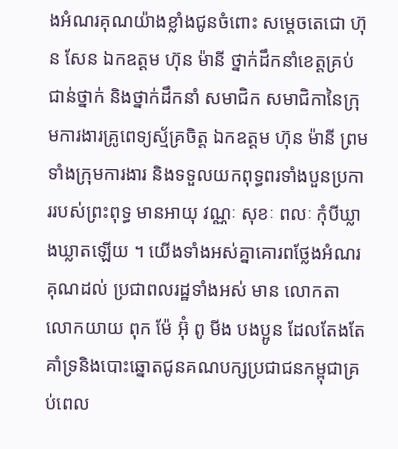ងអំណរគុណយ៉ាងខ្លាំងជូនចំពោះ សម្តេចតេជោ ហ៊ុន សែន ឯកឧត្តម ហ៊ុន ម៉ានី ថ្នាក់ដឹកនាំខេត្តគ្រប់ជាន់ថ្នាក់ និងថ្នាក់ដឹកនាំ សមាជិក សមាជិកានៃក្រុមការងារគ្រូពេទ្យស្ម័គ្រចិត្ត ឯកឧត្តម ហ៊ុន ម៉ានី ព្រមទាំងក្រុមការងារ និងទទួលយកពុទ្ធពរទាំងបួនប្រការរបស់ព្រះពុទ្ធ មានអាយុ វណ្ណៈ សុខៈ ពលៈ កុំបីឃ្លាងឃ្លាតឡើយ ។ យើងទាំងអស់គ្នាគោរពថ្លែងអំណរគុណដល់ ប្រជាពលរដ្ឋទាំងអស់ មាន លោកតា លោកយាយ ពុក ម៉ែ អ៊ុំ ពូ មីង បងប្អូន ដែលតែងតែគាំទ្រនិងបោះឆ្នោតជូនគណបក្សប្រជាជនកម្ពុជាគ្រប់ពេល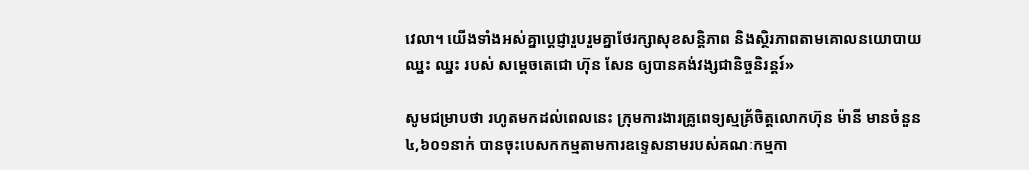វេលា។ យើងទាំងអស់គ្នាប្តេជ្ញារួបរួមគ្នាថែរក្សាសុខសន្តិភាព និងស្ថិរភាពតាមគោលនយោបាយ ឈ្នះ ឈ្នះ របស់ សម្តេចតេជោ ហ៊ុន សែន ឲ្យបានគង់វង្សជានិច្ចនិរន្តរ៍»

សូមជម្រាបថា រហូតមកដល់ពេលនេះ ក្រុមការងារគ្រូពេទ្យស្មគ្រ័ចិត្តលោកហ៊ុន ម៉ានី មានចំនួន ៤,៦០១នាក់ បានចុះបេសកកម្មតាមការឧទ្ទេសនាមរបស់គណៈកម្មកា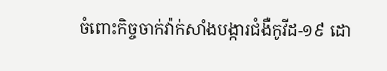ចំពោះកិច្ចចាក់វ៉ាក់សាំងបង្ការជំងឺកូវីដ-១៩ ដោ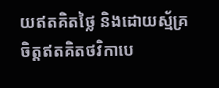យឥតគិតថ្លៃ និងដោយស្ម័គ្រចិត្តឥតគិតថវិកាបេ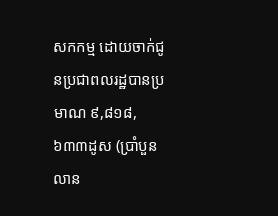សកកម្ម ដោយចាក់ជូនប្រជាពលរដ្ឋបានប្រមាណ ៩,៨១៨,៦៣៣ដូស (ប្រាំបួនលាន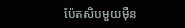ប៉ែតសិបមួយម៉ឺន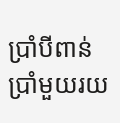ប្រាំបីពាន់ប្រាំមួយរយ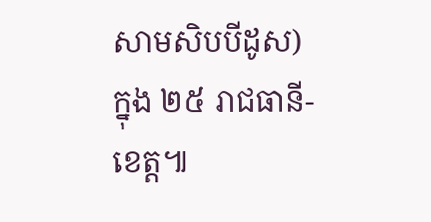សាមសិបបីដូស) ក្នុង ២៥ រាជធានី-ខេត្ត៕